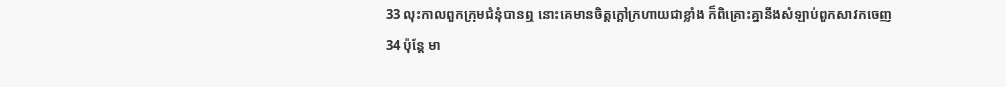33 លុះកាលពួកក្រុមជំនុំបានឮ នោះគេមានចិត្តក្តៅក្រហាយជាខ្លាំង ក៏ពិគ្រោះគ្នានឹងសំឡាប់ពួកសាវកចេញ
34 ប៉ុន្តែ មា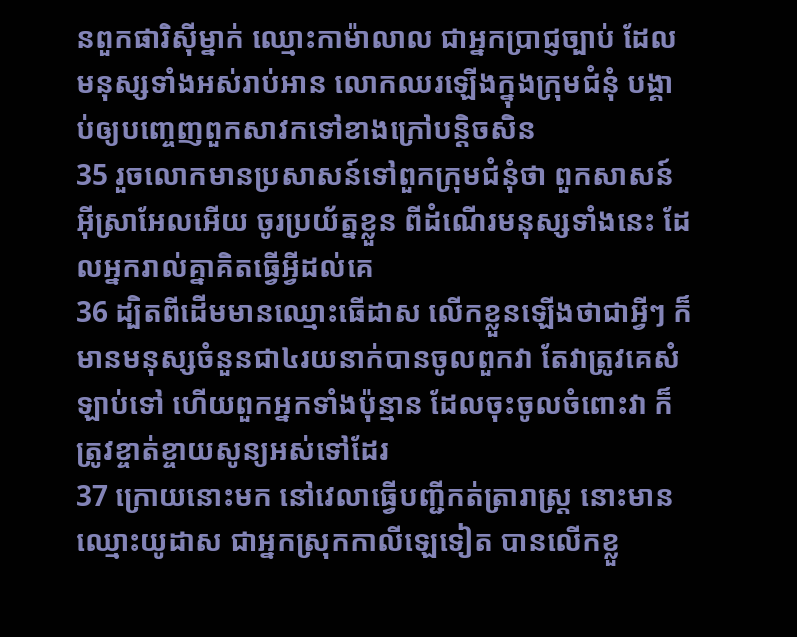នពួកផារិស៊ីម្នាក់ ឈ្មោះកាម៉ាលាល ជាអ្នកប្រាជ្ញច្បាប់ ដែលមនុស្សទាំងអស់រាប់អាន លោកឈរឡើងក្នុងក្រុមជំនុំ បង្គាប់ឲ្យបញ្ចេញពួកសាវកទៅខាងក្រៅបន្តិចសិន
35 រួចលោកមានប្រសាសន៍ទៅពួកក្រុមជំនុំថា ពួកសាសន៍អ៊ីស្រាអែលអើយ ចូរប្រយ័ត្នខ្លួន ពីដំណើរមនុស្សទាំងនេះ ដែលអ្នករាល់គ្នាគិតធ្វើអ្វីដល់គេ
36 ដ្បិតពីដើមមានឈ្មោះធើដាស លើកខ្លួនឡើងថាជាអ្វីៗ ក៏មានមនុស្សចំនួនជា៤រយនាក់បានចូលពួកវា តែវាត្រូវគេសំឡាប់ទៅ ហើយពួកអ្នកទាំងប៉ុន្មាន ដែលចុះចូលចំពោះវា ក៏ត្រូវខ្ចាត់ខ្ចាយសូន្យអស់ទៅដែរ
37 ក្រោយនោះមក នៅវេលាធ្វើបញ្ជីកត់ត្រារាស្ត្រ នោះមានឈ្មោះយូដាស ជាអ្នកស្រុកកាលីឡេទៀត បានលើកខ្លួ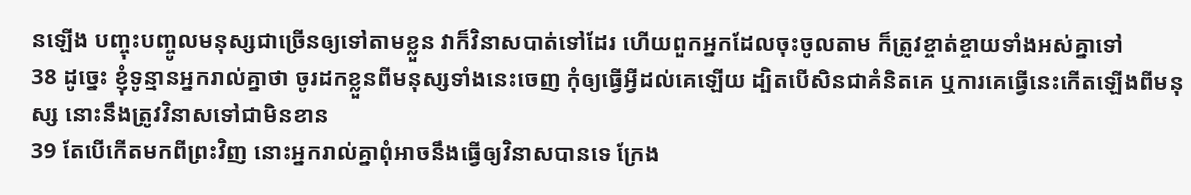នឡើង បញ្ចុះបញ្ចូលមនុស្សជាច្រើនឲ្យទៅតាមខ្លួន វាក៏វិនាសបាត់ទៅដែរ ហើយពួកអ្នកដែលចុះចូលតាម ក៏ត្រូវខ្ចាត់ខ្ចាយទាំងអស់គ្នាទៅ
38 ដូច្នេះ ខ្ញុំទូន្មានអ្នករាល់គ្នាថា ចូរដកខ្លួនពីមនុស្សទាំងនេះចេញ កុំឲ្យធ្វើអ្វីដល់គេឡើយ ដ្បិតបើសិនជាគំនិតគេ ឬការគេធ្វើនេះកើតឡើងពីមនុស្ស នោះនឹងត្រូវវិនាសទៅជាមិនខាន
39 តែបើកើតមកពីព្រះវិញ នោះអ្នករាល់គ្នាពុំអាចនឹងធ្វើឲ្យវិនាសបានទេ ក្រែង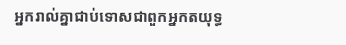អ្នករាល់គ្នាជាប់ទោសជាពួកអ្នកតយុទ្ធ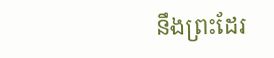នឹងព្រះដែរ